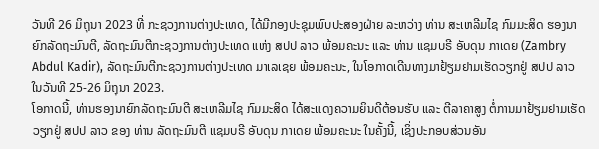ວັນທີ 26 ມິຖຸນາ 2023 ທີ່ ກະຊວງການຕ່າງປະເທດ, ໄດ້ມີກອງປະຊຸມພົບປະສອງຝ່າຍ ລະຫວ່າງ ທ່ານ ສະເຫລີມໄຊ ກົມມະສິດ ຮອງນາຍົກລັດຖະມົນຕີ, ລັດຖະມົນຕີກະຊວງການຕ່າງປະເທດ ແຫ່ງ ສປປ ລາວ ພ້ອມຄະນະ ແລະ ທ່ານ ແຊມບຣີ ອັບດຸນ ກາເດຍ (Zambry Abdul Kadir), ລັດຖະມົນຕີກະຊວງການຕ່າງປະເທດ ມາເລເຊຍ ພ້ອມຄະນະ, ໃນໂອກາດເດີນທາງມາຢ້ຽມຢາມເຮັດວຽກຢູ່ ສປປ ລາວ ໃນວັນທີ 25-26 ມິຖຸນາ 2023.
ໂອກາດນີ້, ທ່ານຮອງນາຍົກລັດຖະມົນຕີ ສະເຫລີມໄຊ ກົມມະສິດ ໄດ້ສະແດງຄວາມຍິນດີຕ້ອນຮັບ ແລະ ຕີລາຄາສູງ ຕໍ່ການມາຢ້ຽມຢາມເຮັດວຽກຢູ່ ສປປ ລາວ ຂອງ ທ່ານ ລັດຖະມົນຕີ ແຊມບຣີ ອັບດຸນ ກາເດຍ ພ້ອມຄະນະ ໃນຄັ້ງນີ້, ເຊິ່ງປະກອບສ່ວນອັນ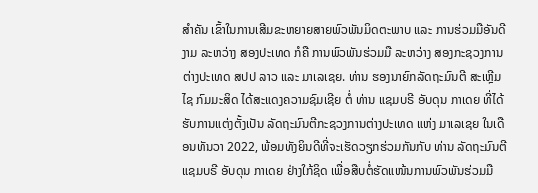ສໍາຄັນ ເຂົ້າໃນການເສີມຂະຫຍາຍສາຍພົວພັນມິດຕະພາບ ແລະ ການຮ່ວມມືອັນດີງາມ ລະຫວ່າງ ສອງປະເທດ ກໍຄື ການພົວພັນຮ່ວມມື ລະຫວ່າງ ສອງກະຊວງການຕ່າງປະເທດ ສປປ ລາວ ແລະ ມາເລເຊຍ. ທ່ານ ຮອງນາຍົກລັດຖະມົນຕີ ສະເຫຼີມໄຊ ກົມມະສິດ ໄດ້ສະແດງຄວາມຊົມເຊີຍ ຕໍ່ ທ່ານ ແຊມບຣີ ອັບດຸນ ກາເດຍ ທີ່ໄດ້ຮັບການແຕ່ງຕັ້ງເປັນ ລັດຖະມົນຕີກະຊວງການຕ່າງປະເທດ ແຫ່ງ ມາເລເຊຍ ໃນເດືອນທັນວາ 2022, ພ້ອມທັງຍິນດີທີ່ຈະເຮັດວຽກຮ່ວມກັນກັບ ທ່ານ ລັດຖະມົນຕີ ແຊມບຣີ ອັບດຸນ ກາເດຍ ຢ່າງໃກ້ຊິດ ເພື່ອສືບຕໍ່ຮັດແໜ້ນການພົວພັນຮ່ວມມື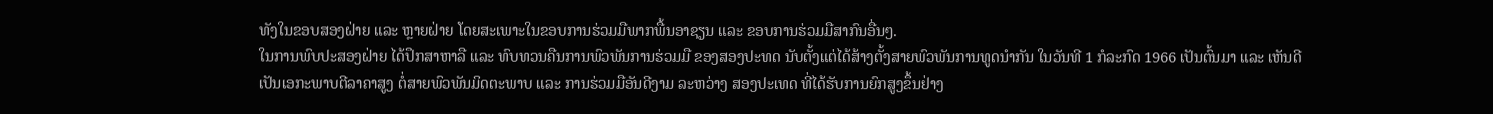ທັງໃນຂອບສອງຝ່າຍ ແລະ ຫຼາຍຝ່າຍ ໂດຍສະເພາະໃນຂອບການຮ່ວມມືພາກພື້ນອາຊຽນ ແລະ ຂອບການຮ່ວມມືສາກົນອື່ນໆ.
ໃນການພົບປະສອງຝ່າຍ ໄດ້ປຶກສາຫາລື ແລະ ທົບທວນຄືນການພົວພັນການຮ່ວມມື ຂອງສອງປະທດ ນັບຕັ້ງແຕ່ໄດ້ສ້າງຕັ້ງສາຍພົວພັນການທູດນໍາກັນ ໃນວັນທີ 1 ກໍລະກົດ 1966 ເປັນຕົ້ນມາ ແລະ ເຫັນດີເປັນເອກະພາບຕີລາຄາສູງ ຕໍ່ສາຍພົວພັນມິດຕະພາບ ແລະ ການຮ່ວມມືອັນດີງາມ ລະຫວ່າງ ສອງປະເທດ ທີ່ໄດ້ຮັບການຍົກສູງຂຶ້ນຢ່າງ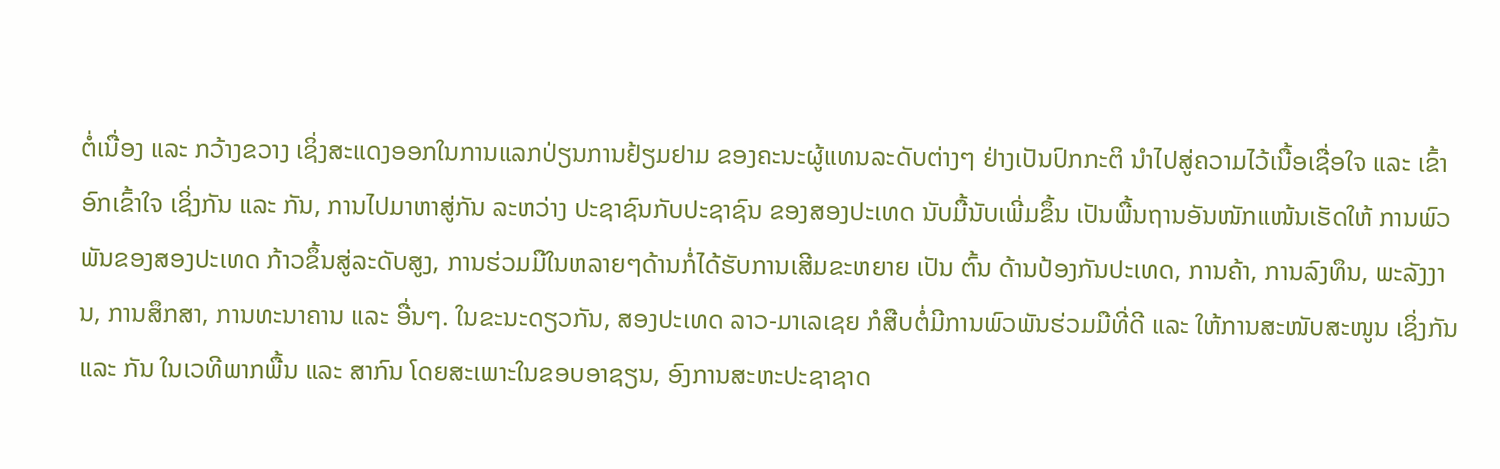ຕໍ່ເນື່ອງ ແລະ ກວ້າງຂວາງ ເຊິ່ງສະແດງອອກໃນການແລກປ່ຽນການຢ້ຽມຢາມ ຂອງຄະນະຜູ້ແທນລະດັບຕ່າງໆ ຢ່າງເປັນປົກກະຕິ ນໍາໄປສູ່ຄວາມໄວ້ເນື້ອເຊື່ອໃຈ ແລະ ເຂົ້າອົກເຂົ້າໃຈ ເຊິ່ງກັນ ແລະ ກັນ, ການໄປມາຫາສູ່ກັນ ລະຫວ່າງ ປະຊາຊົນກັບປະຊາຊົນ ຂອງສອງປະເທດ ນັບມື້ນັບເພີ່ມຂຶ້ນ ເປັນພື້ນຖານອັນໜັກແໜ້ນເຮັດໃຫ້ ການພົວພັນຂອງສອງປະເທດ ກ້າວຂຶ້ນສູ່ລະດັບສູງ, ການຮ່ວມມືໃນຫລາຍໆດ້ານກໍ່ໄດ້ຮັບການເສີມຂະຫຍາຍ ເປັນ ຕົ້ນ ດ້ານປ້ອງກັນປະເທດ, ການຄ້າ, ການລົງທຶນ, ພະລັງງານ, ການສຶກສາ, ການທະນາຄານ ແລະ ອື່ນໆ. ໃນຂະນະດຽວກັນ, ສອງປະເທດ ລາວ-ມາເລເຊຍ ກໍສືບຕໍ່ມີການພົວພັນຮ່ວມມືທີ່ດີ ແລະ ໃຫ້ການສະໜັບສະໜູນ ເຊິ່ງກັນ ແລະ ກັນ ໃນເວທີພາກພື້ນ ແລະ ສາກົນ ໂດຍສະເພາະໃນຂອບອາຊຽນ, ອົງການສະຫະປະຊາຊາດ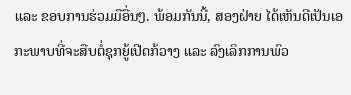ແລະ ຂອບການຮ່ວມມືອື່ນໆ. ພ້ອມກັນນີ້, ສອງຝ່າຍ ໄດ້ເຫັນດີເປັນເອກະພາບທີ່ຈະສືບຕໍ່ຊຸກຍູ້ເປີດກ້ວາງ ແລະ ລົງເລິກການພົວ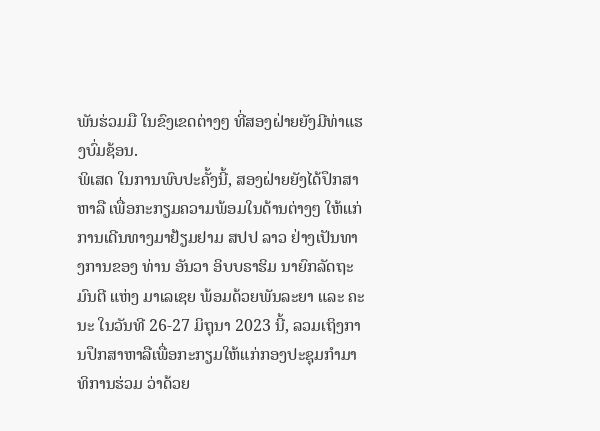ພັນຮ່ວມມື ໃນຂົງເຂດຕ່າງໆ ທີ່ສອງຝ່າຍຍັງມີທ່າແຮງບົ່ມຊ້ອນ.
ພິເສດ ໃນການພົບປະຄັ້ງນີ້, ສອງຝ່າຍຍັງໄດ້ປຶກສາຫາລື ເພື່ອກະກຽມຄວາມພ້ອມໃນດ້ານຕ່າງໆ ໃຫ້ແກ່ການເດີນທາງມາຢ້ຽມຢາມ ສປປ ລາວ ຢ່າງເປັນທາງການຂອງ ທ່ານ ອັນວາ ອິບບຣາຮິມ ນາຍົກລັດຖະມົນຕີ ແຫ່ງ ມາເລເຊຍ ພ້ອມດ້ວຍພັນລະຍາ ແລະ ຄະນະ ໃນວັນທີ 26-27 ມິຖຸນາ 2023 ນີ້, ລວມເຖິງການປຶກສາຫາລືເພື່ອກະກຽມໃຫ້ແກ່ກອງປະຊຸມກໍາມາທິການຮ່ວມ ວ່າດ້ວຍ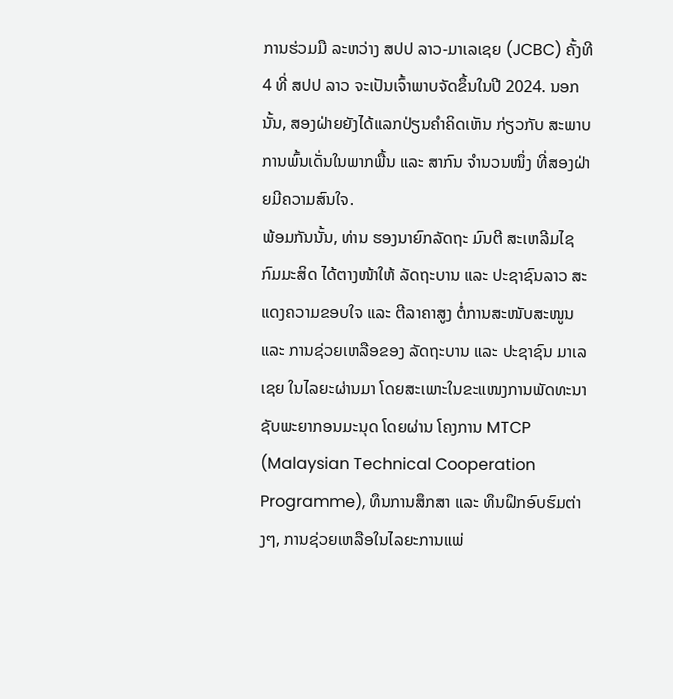ການຮ່ວມມື ລະຫວ່າງ ສປປ ລາວ-ມາເລເຊຍ (JCBC) ຄັ້ງທີ 4 ທີ່ ສປປ ລາວ ຈະເປັນເຈົ້າພາບຈັດຂຶ້ນໃນປີ 2024. ນອກນັ້ນ, ສອງຝ່າຍຍັງໄດ້ແລກປ່ຽນຄໍາຄິດເຫັນ ກ່ຽວກັບ ສະພາບການພົ້ນເດັ່ນໃນພາກພື້ນ ແລະ ສາກົນ ຈໍານວນໜຶ່ງ ທີ່ສອງຝ່າຍມີຄວາມສົນໃຈ.
ພ້ອມກັນນັ້ນ, ທ່ານ ຮອງນາຍົກລັດຖະ ມົນຕີ ສະເຫລີມໄຊ ກົມມະສິດ ໄດ້ຕາງໜ້າໃຫ້ ລັດຖະບານ ແລະ ປະຊາຊົນລາວ ສະແດງຄວາມຂອບໃຈ ແລະ ຕີລາຄາສູງ ຕໍ່ການສະໜັບສະໜູນ ແລະ ການຊ່ວຍເຫລືອຂອງ ລັດຖະບານ ແລະ ປະຊາຊົນ ມາເລເຊຍ ໃນໄລຍະຜ່ານມາ ໂດຍສະເພາະໃນຂະແໜງການພັດທະນາຊັບພະຍາກອນມະນຸດ ໂດຍຜ່ານ ໂຄງການ MTCP (Malaysian Technical Cooperation Programme), ທຶນການສຶກສາ ແລະ ທຶນຝຶກອົບຮົມຕ່າງໆ, ການຊ່ວຍເຫລືອໃນໄລຍະການແພ່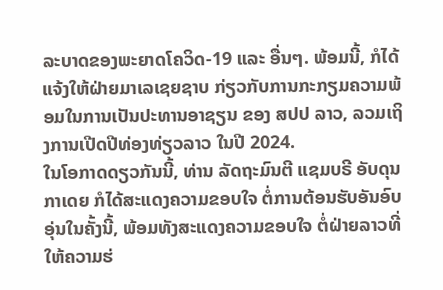ລະບາດຂອງພະຍາດໂຄວິດ-19 ແລະ ອື່ນໆ. ພ້ອມນີ້, ກໍໄດ້ແຈ້ງໃຫ້ຝ່າຍມາເລເຊຍຊາບ ກ່ຽວກັບການກະກຽມຄວາມພ້ອມໃນການເປັນປະທານອາຊຽນ ຂອງ ສປປ ລາວ, ລວມເຖິງການເປີດປີທ່ອງທ່ຽວລາວ ໃນປີ 2024.
ໃນໂອກາດດຽວກັນນີ້, ທ່ານ ລັດຖະມົນຕີ ແຊມບຣີ ອັບດຸນ ກາເດຍ ກໍໄດ້ສະແດງຄວາມຂອບໃຈ ຕໍ່ການຕ້ອນຮັບອັນອົບອຸ່ນໃນຄັ້ງນີ້, ພ້ອມທັງສະແດງຄວາມຂອບໃຈ ຕໍ່ຝ່າຍລາວທີ່ໃຫ້ຄວາມຮ່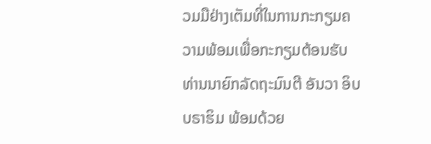ວມມືຢ່າງເຕັມທີ່ໃນການກະກຽມຄວາມພ້ອມເພື່ອກະກຽມຕ້ອນຮັບ ທ່ານນາຍົກລັດຖະມົນຕີ ອັນວາ ອິບບຣາຮິມ ພ້ອມດ້ວຍ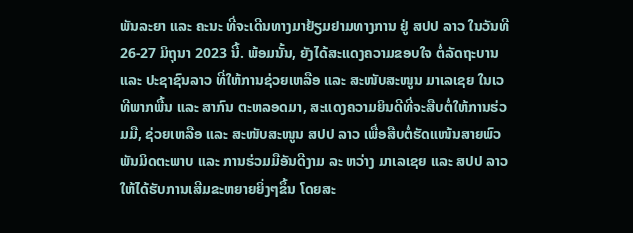ພັນລະຍາ ແລະ ຄະນະ ທີ່ຈະເດີນທາງມາຢ້ຽມຢາມທາງການ ຢູ່ ສປປ ລາວ ໃນວັນທີ 26-27 ມິຖຸນາ 2023 ນີ້. ພ້ອມນັ້ນ, ຍັງໄດ້ສະແດງຄວາມຂອບໃຈ ຕໍ່ລັດຖະບານ ແລະ ປະຊາຊົນລາວ ທີ່ໃຫ້ການຊ່ວຍເຫລືອ ແລະ ສະໜັບສະໜູນ ມາເລເຊຍ ໃນເວທີພາກພື້ນ ແລະ ສາກົນ ຕະຫລອດມາ, ສະແດງຄວາມຍິນດີທີ່ຈະສືບຕໍ່ໃຫ້ການຮ່ວມມື, ຊ່ວຍເຫລືອ ແລະ ສະໜັບສະໜູນ ສປປ ລາວ ເພື່ອສືບຕໍ່ຮັດແໜ້ນສາຍພົວພັນມິດຕະພາບ ແລະ ການຮ່ວມມືອັນດີງາມ ລະ ຫວ່າງ ມາເລເຊຍ ແລະ ສປປ ລາວ ໃຫ້ໄດ້ຮັບການເສີມຂະຫຍາຍຍິ່ງໆຂຶ້ນ ໂດຍສະ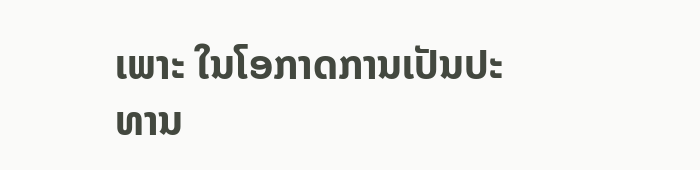ເພາະ ໃນໂອກາດການເປັນປະທານ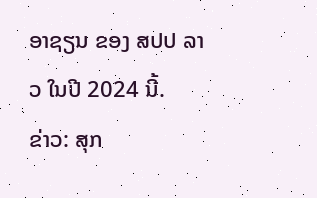ອາຊຽນ ຂອງ ສປປ ລາວ ໃນປີ 2024 ນີ້.
ຂ່າວ: ສຸກ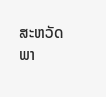ສະຫວັດ
ພາ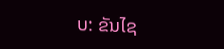ບ: ຂັນໄຊ